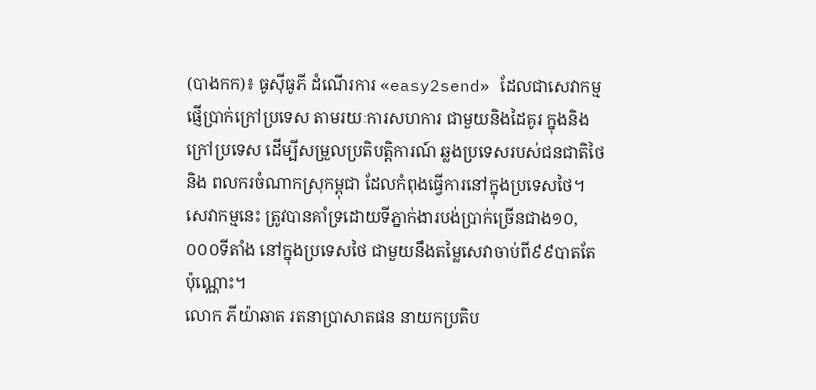(បាងកក)៖ ធូស៊ីធូភី ដំណើរការ «easy2send» ដែលជាសេវាកម្មផ្ញើប្រាក់ក្រៅប្រទេស តាមរយៈការសហការ ជាមួយនិងដៃគូរ ក្នុងនិងក្រៅប្រទេស ដើម្បីសម្រួលប្រតិបត្តិការណ៍ ឆ្លងប្រទេសរបស់ជនជាតិថៃ និង ពលករចំណាកស្រុកម្ពុជា ដែលកំពុងធ្វើការនៅក្នុងប្រទេសថៃ។ សេវាកម្មនេះ ត្រូវបានគាំទ្រដោយទីភ្នាក់ងារបង់ប្រាក់ច្រើនជាង១០,០០០ទីតាំង នៅក្នុងប្រទេសថៃ ជាមួយនឹងតម្លៃសេវាចាប់ពី៩៩បាតតែប៉ុណ្ណោះ។
លោក ភីយ៉ាឆាត រតនាប្រាសាតផន នាយកប្រតិប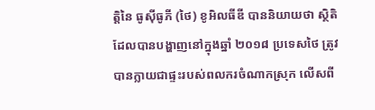ត្តិនៃ ធូស៊ីធូភី (ថៃ) ខូអិលធីឌី បាននិយាយថា ស្ថិតិដែលបានបង្ហាញនៅក្នុងឆ្នាំ ២០១៨ ប្រទេសថៃ ត្រូវបានក្លាយជាផ្ទះរបស់ពលករចំណាកស្រុក លើសពី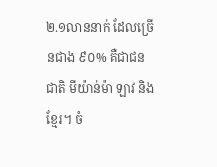២.១លាននាក់ ដែលច្រើនជាង ៩០% គឺជាជនជាតិ មីយ៉ាន់ម៉ា ឡាវ និង ខ្មែរ។ ចំ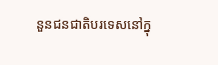នួនជនជាតិបរទេសនៅក្នុ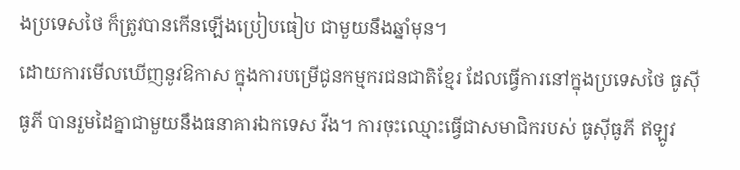ងប្រទេសថៃ ក៏ត្រូវបានកើនឡើងប្រៀបធៀប ជាមួយនឹងឆ្នាំមុន។
ដោយការមើលឃើញនូវឱកាស ក្នុងការបម្រើជូនកម្មករជនជាតិខ្មែរ ដែលធ្វើការនៅក្នុងប្រទេសថៃ ធូស៊ីធូភី បានរួមដៃគ្នាជាមួយនឹងធនាគារឯកទេស វីង។ ការចុះឈ្មោះធ្វើជាសមាជិករបស់ ធូស៊ីធូភី ឥឡូវ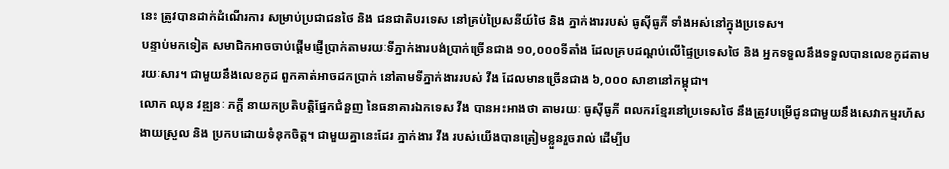នេះ ត្រូវបានដាក់ដំណើរការ សម្រាប់ប្រជាជនថៃ និង ជនជាតិបរទេស នៅគ្រប់ប្រៃសនីយ៍ថៃ និង ភ្នាក់ងាររបស់ ធូស៊ីធូភី ទាំងអស់នៅក្នុងប្រទេស។
បន្ទាប់មកទៀត សមាជិកអាចចាប់ផ្តើមផ្ញើប្រាក់តាមរយៈទីភ្នាក់ងារបង់ប្រាក់ច្រើនជាង ១០,០០០ទីតាំង ដែលគ្របដណ្តប់លើផ្ទៃប្រទេសថៃ និង អ្នកទទួលនឹងទទួលបានលេខកូដតាមរយៈសារ។ ជាមួយនឹងលេខកូដ ពួកគាត់អាចដកប្រាក់ នៅតាមទីភ្នាក់ងាររបស់ វីង ដែលមានច្រើនជាង ៦,០០០ សាខានៅកម្ពុជា។
លោក ឈុន វឌ្ឍនៈ ភក្តី នាយកប្រតិបត្តិផ្នែកជំនួញ នៃធនាគារឯកទេស វីង បានអះអាងថា តាមរយៈ ធូស៊ីធូភី ពលករខ្មែរនៅប្រទេសថៃ នឹងត្រូវបម្រើជូនជាមួយនឹងសេវាកម្មរហ័ស ងាយស្រួល និង ប្រកបដោយទំនុកចិត្ត។ ជាមួយគ្នានេះដែរ ភ្នាក់ងារ វីង របស់យើងបានត្រៀមខ្លួនរួចរាល់ ដើម្បីប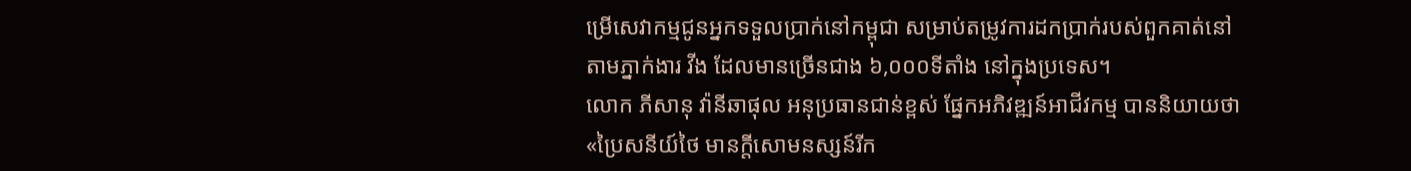ម្រើសេវាកម្មជូនអ្នកទទួលប្រាក់នៅកម្ពុជា សម្រាប់តម្រូវការដកប្រាក់របស់ពួកគាត់នៅតាមភ្នាក់ងារ វីង ដែលមានច្រើនជាង ៦,០០០ទីតាំង នៅក្នុងប្រទេស។
លោក ភីសានុ វ៉ានីឆាផុល អនុប្រធានជាន់ខ្ពស់ ផ្នែកអភិវឌ្ឍន៍អាជីវកម្ម បាននិយាយថា «ប្រៃសនីយ៍ថៃ មានក្តីសោមនស្សន៍រីក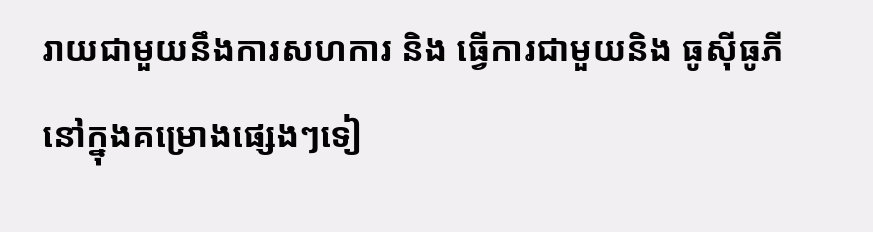រាយជាមួយនឹងការសហការ និង ធ្វើការជាមួយនិង ធូស៊ីធូភី នៅក្នុងគម្រោងផ្សេងៗទៀ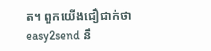ត។ ពួកយើងជឿជាក់ថា easy2send នឹ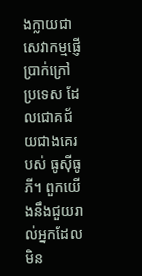ងក្លាយជាសេវាកម្មផ្ញើប្រាក់ក្រៅប្រទេស ដែលជោគជ័យជាងគេរបស់ ធូស៊ីធូភី។ ពួកយើងនឹងជួយរាល់អ្នកដែលមិន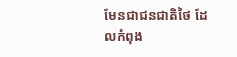មែនជាជនជាតិថៃ ដែលកំពុង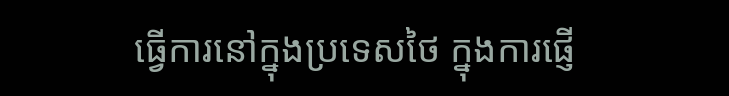ធ្វើការនៅក្នុងប្រទេសថៃ ក្នុងការផ្ញើ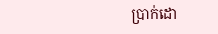ប្រាក់ដោ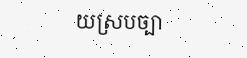យស្របច្បា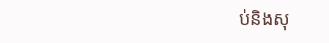ប់និងសុ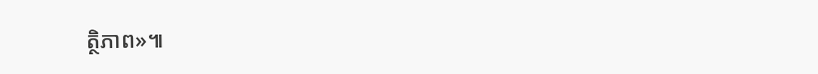ត្ថិភាព»៕